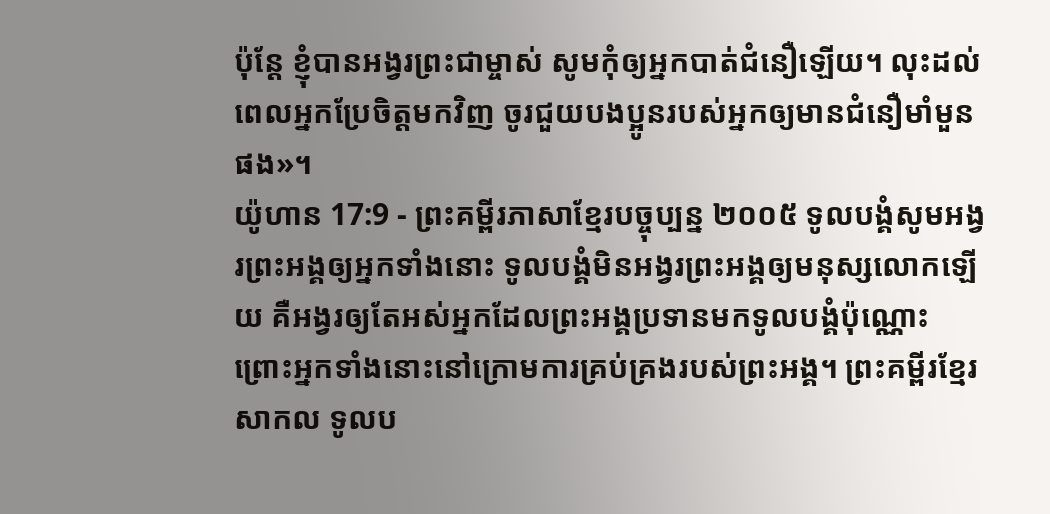ប៉ុន្តែ ខ្ញុំបានអង្វរព្រះជាម្ចាស់ សូមកុំឲ្យអ្នកបាត់ជំនឿឡើយ។ លុះដល់ពេលអ្នកប្រែចិត្តមកវិញ ចូរជួយបងប្អូនរបស់អ្នកឲ្យមានជំនឿមាំមួនផង»។
យ៉ូហាន 17:9 - ព្រះគម្ពីរភាសាខ្មែរបច្ចុប្បន្ន ២០០៥ ទូលបង្គំសូមអង្វរព្រះអង្គឲ្យអ្នកទាំងនោះ ទូលបង្គំមិនអង្វរព្រះអង្គឲ្យមនុស្សលោកឡើយ គឺអង្វរឲ្យតែអស់អ្នកដែលព្រះអង្គប្រទានមកទូលបង្គំប៉ុណ្ណោះ ព្រោះអ្នកទាំងនោះនៅក្រោមការគ្រប់គ្រងរបស់ព្រះអង្គ។ ព្រះគម្ពីរខ្មែរសាកល ទូលប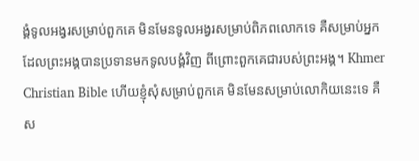ង្គំទូលអង្វរសម្រាប់ពួកគេ មិនមែនទូលអង្វរសម្រាប់ពិភពលោកទេ គឺសម្រាប់អ្នកដែលព្រះអង្គបានប្រទានមកទូលបង្គំវិញ ពីព្រោះពួកគេជារបស់ព្រះអង្គ។ Khmer Christian Bible ហើយខ្ញុំសុំសម្រាប់ពួកគេ មិនមែនសម្រាប់លោកិយនេះទេ គឺស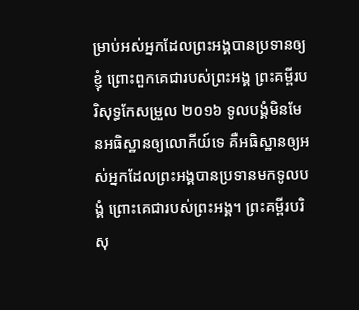ម្រាប់អស់អ្នកដែលព្រះអង្គបានប្រទានឲ្យខ្ញុំ ព្រោះពួកគេជារបស់ព្រះអង្គ ព្រះគម្ពីរបរិសុទ្ធកែសម្រួល ២០១៦ ទូលបង្គំមិនមែនអធិស្ឋានឲ្យលោកីយ៍ទេ គឺអធិស្ឋានឲ្យអស់អ្នកដែលព្រះអង្គបានប្រទានមកទូលបង្គំ ព្រោះគេជារបស់ព្រះអង្គ។ ព្រះគម្ពីរបរិសុ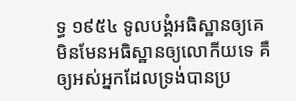ទ្ធ ១៩៥៤ ទូលបង្គំអធិស្ឋានឲ្យគេ មិនមែនអធិស្ឋានឲ្យលោកីយទេ គឺឲ្យអស់អ្នកដែលទ្រង់បានប្រ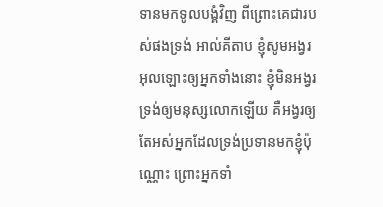ទានមកទូលបង្គំវិញ ពីព្រោះគេជារបស់ផងទ្រង់ អាល់គីតាប ខ្ញុំសូមអង្វរអុលឡោះឲ្យអ្នកទាំងនោះ ខ្ញុំមិនអង្វរទ្រង់ឲ្យមនុស្សលោកឡើយ គឺអង្វរឲ្យតែអស់អ្នកដែលទ្រង់ប្រទានមកខ្ញុំប៉ុណ្ណោះ ព្រោះអ្នកទាំ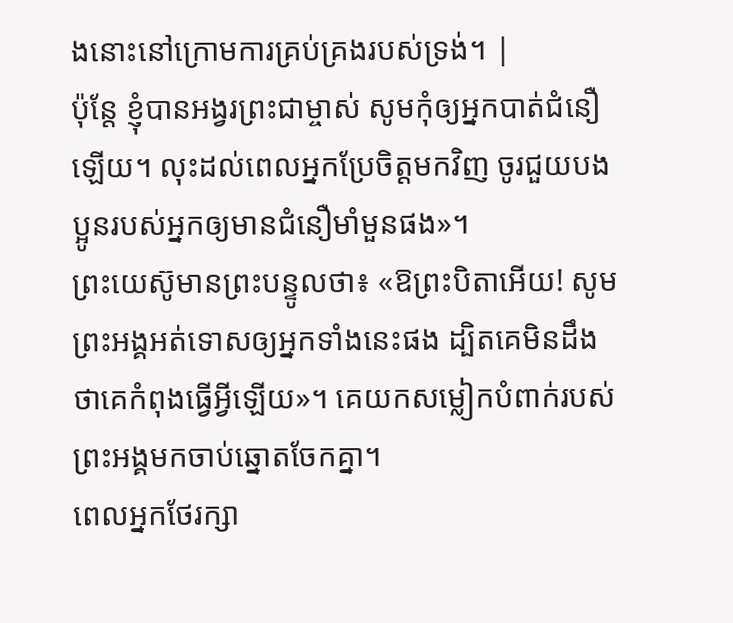ងនោះនៅក្រោមការគ្រប់គ្រងរបស់ទ្រង់។ |
ប៉ុន្តែ ខ្ញុំបានអង្វរព្រះជាម្ចាស់ សូមកុំឲ្យអ្នកបាត់ជំនឿឡើយ។ លុះដល់ពេលអ្នកប្រែចិត្តមកវិញ ចូរជួយបងប្អូនរបស់អ្នកឲ្យមានជំនឿមាំមួនផង»។
ព្រះយេស៊ូមានព្រះបន្ទូលថា៖ «ឱព្រះបិតាអើយ! សូមព្រះអង្គអត់ទោសឲ្យអ្នកទាំងនេះផង ដ្បិតគេមិនដឹងថាគេកំពុងធ្វើអ្វីឡើយ»។ គេយកសម្លៀកបំពាក់របស់ព្រះអង្គមកចាប់ឆ្នោតចែកគ្នា។
ពេលអ្នកថែរក្សា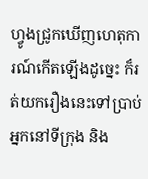ហ្វូងជ្រូកឃើញហេតុការណ៍កើតឡើងដូច្នេះ ក៏រត់យករឿងនេះទៅប្រាប់អ្នកនៅទីក្រុង និង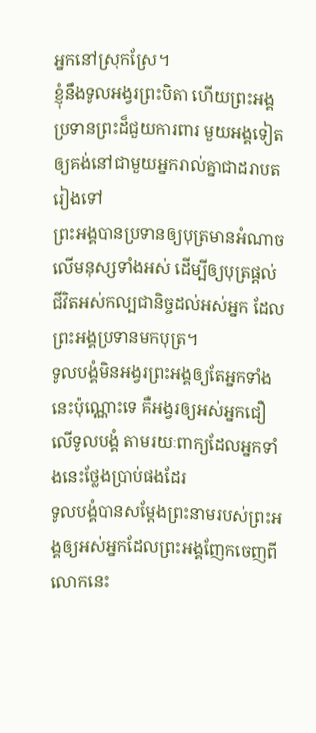អ្នកនៅស្រុកស្រែ។
ខ្ញុំនឹងទូលអង្វរព្រះបិតា ហើយព្រះអង្គប្រទានព្រះដ៏ជួយការពារ មួយអង្គទៀត ឲ្យគង់នៅជាមួយអ្នករាល់គ្នាជាដរាបតរៀងទៅ
ព្រះអង្គបានប្រទានឲ្យបុត្រមានអំណាចលើមនុស្សទាំងអស់ ដើម្បីឲ្យបុត្រផ្ដល់ជីវិតអស់កល្បជានិច្ចដល់អស់អ្នក ដែលព្រះអង្គប្រទានមកបុត្រ។
ទូលបង្គំមិនអង្វរព្រះអង្គឲ្យតែអ្នកទាំងនេះប៉ុណ្ណោះទេ គឺអង្វរឲ្យអស់អ្នកជឿលើទូលបង្គំ តាមរយៈពាក្យដែលអ្នកទាំងនេះថ្លែងប្រាប់ផងដែរ
ទូលបង្គំបានសម្តែងព្រះនាមរបស់ព្រះអង្គឲ្យអស់អ្នកដែលព្រះអង្គញែកចេញពីលោកនេះ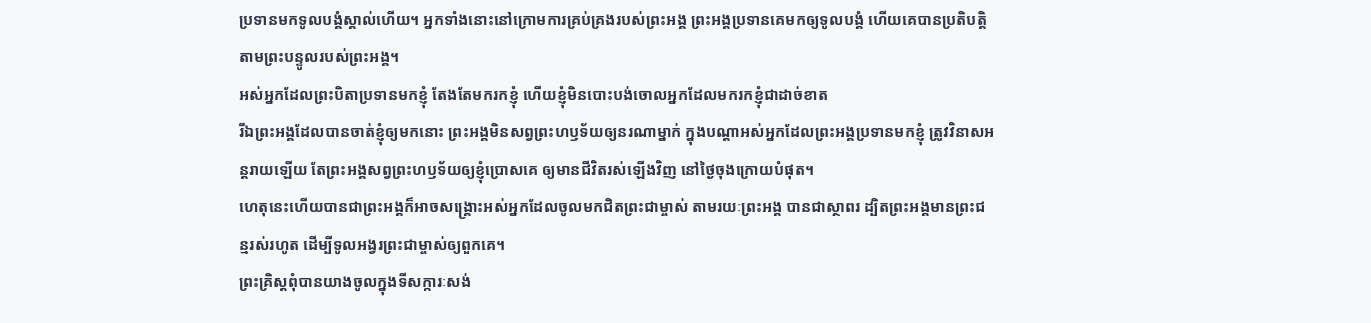ប្រទានមកទូលបង្គំស្គាល់ហើយ។ អ្នកទាំងនោះនៅក្រោមការគ្រប់គ្រងរបស់ព្រះអង្គ ព្រះអង្គប្រទានគេមកឲ្យទូលបង្គំ ហើយគេបានប្រតិបត្តិតាមព្រះបន្ទូលរបស់ព្រះអង្គ។
អស់អ្នកដែលព្រះបិតាប្រទានមកខ្ញុំ តែងតែមករកខ្ញុំ ហើយខ្ញុំមិនបោះបង់ចោលអ្នកដែលមករកខ្ញុំជាដាច់ខាត
រីឯព្រះអង្គដែលបានចាត់ខ្ញុំឲ្យមកនោះ ព្រះអង្គមិនសព្វព្រះហឫទ័យឲ្យនរណាម្នាក់ ក្នុងបណ្ដាអស់អ្នកដែលព្រះអង្គប្រទានមកខ្ញុំ ត្រូវវិនាសអន្តរាយឡើយ តែព្រះអង្គសព្វព្រះហឫទ័យឲ្យខ្ញុំប្រោសគេ ឲ្យមានជីវិតរស់ឡើងវិញ នៅថ្ងៃចុងក្រោយបំផុត។
ហេតុនេះហើយបានជាព្រះអង្គក៏អាចសង្គ្រោះអស់អ្នកដែលចូលមកជិតព្រះជាម្ចាស់ តាមរយៈព្រះអង្គ បានជាស្ថាពរ ដ្បិតព្រះអង្គមានព្រះជន្មរស់រហូត ដើម្បីទូលអង្វរព្រះជាម្ចាស់ឲ្យពួកគេ។
ព្រះគ្រិស្តពុំបានយាងចូលក្នុងទីសក្ការៈសង់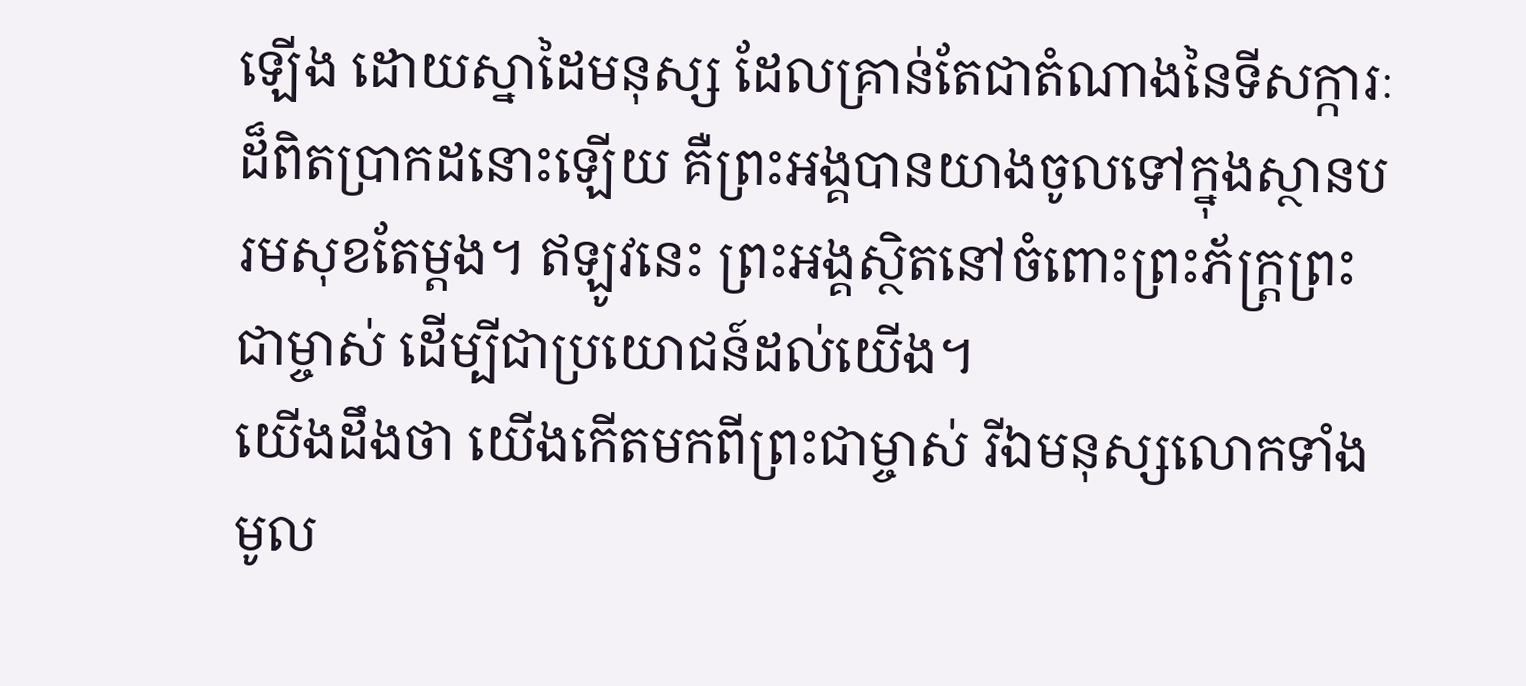ឡើង ដោយស្នាដៃមនុស្ស ដែលគ្រាន់តែជាតំណាងនៃទីសក្ការៈដ៏ពិតប្រាកដនោះឡើយ គឺព្រះអង្គបានយាងចូលទៅក្នុងស្ថានបរមសុខតែម្ដង។ ឥឡូវនេះ ព្រះអង្គស្ថិតនៅចំពោះព្រះភ័ក្ត្រព្រះជាម្ចាស់ ដើម្បីជាប្រយោជន៍ដល់យើង។
យើងដឹងថា យើងកើតមកពីព្រះជាម្ចាស់ រីឯមនុស្សលោកទាំងមូល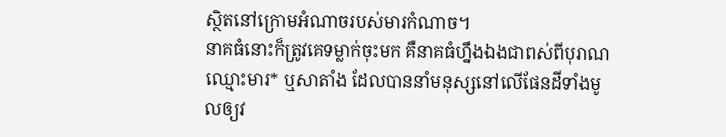ស្ថិតនៅក្រោមអំណាចរបស់មារកំណាច។
នាគធំនោះក៏ត្រូវគេទម្លាក់ចុះមក គឺនាគធំហ្នឹងឯងជាពស់ពីបុរាណ ឈ្មោះមារ* ឬសាតាំង ដែលបាននាំមនុស្សនៅលើផែនដីទាំងមូលឲ្យវ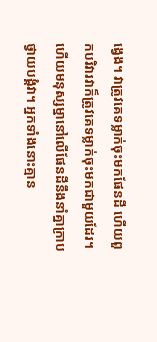ង្វេង។ វាត្រូវគេទម្លាក់ចុះមកផែនដី ហើយពួកបរិវារវាក៏ត្រូវគេទម្លាក់ចុះមកជាមួយដែរ។
ហើយមនុស្សម្នានៅលើផែនដីនឹងនាំគ្នាក្រាបថ្វាយបង្គំវា។ អ្នកទាំងនោះគ្មាន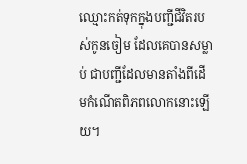ឈ្មោះកត់ទុកក្នុងបញ្ជីជីវិតរបស់កូនចៀម ដែលគេបានសម្លាប់ ជាបញ្ជីដែលមានតាំងពីដើមកំណើតពិភពលោកនោះឡើយ។